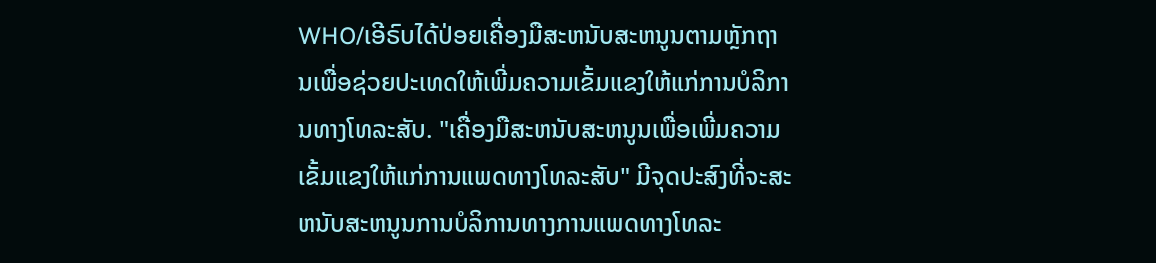WHO/ເອີຣົບໄດ້ປ່ອຍເຄື່ອງມືສະຫນັບສະຫນູນຕາມຫຼັກຖານເພື່ອຊ່ວຍປະເທດໃຫ້ເພີ່ມຄວາມເຂັ້ມແຂງໃຫ້ແກ່ການບໍລິການທາງໂທລະສັບ. "ເຄື່ອງມືສະຫນັບສະຫນູນເພື່ອເພີ່ມຄວາມເຂັ້ມແຂງໃຫ້ແກ່ການແພດທາງໂທລະສັບ" ມີຈຸດປະສົງທີ່ຈະສະຫນັບສະຫນູນການບໍລິການທາງການແພດທາງໂທລະ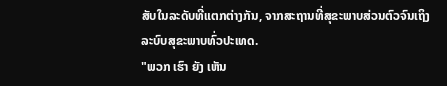ສັບໃນລະດັບທີ່ແຕກຕ່າງກັນ, ຈາກສະຖານທີ່ສຸຂະພາບສ່ວນຕົວຈົນເຖິງລະບົບສຸຂະພາບທົ່ວປະເທດ.
"ພວກ ເຮົາ ຍັງ ເຫັນ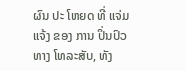ຜົນ ປະ ໂຫຍດ ທີ່ ແຈ່ມ ແຈ້ງ ຂອງ ການ ປິ່ນປົວ ທາງ ໂທລະສັບ, ທັງ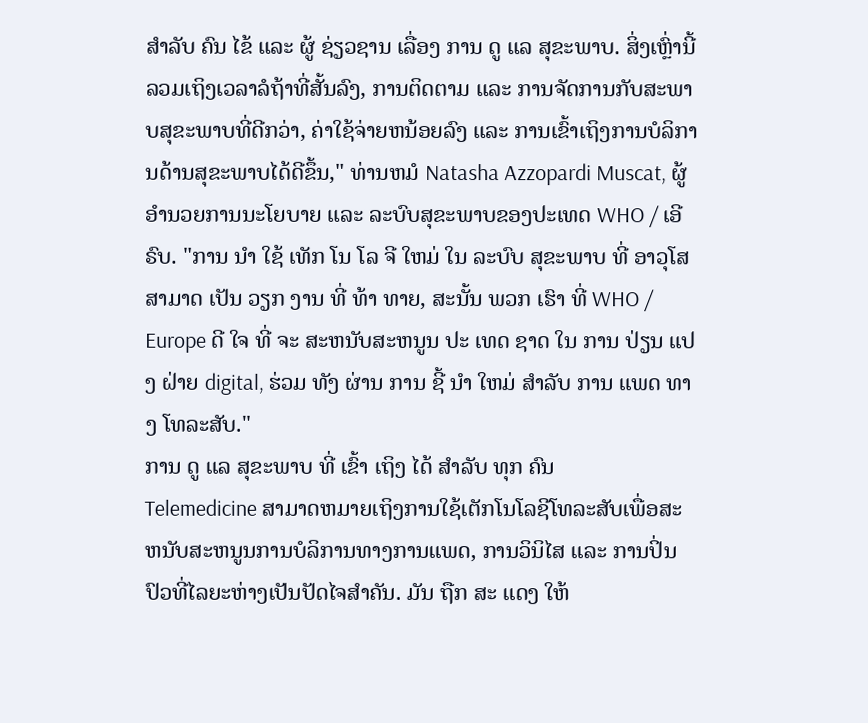ສໍາລັບ ຄົນ ໄຂ້ ແລະ ຜູ້ ຊ່ຽວຊານ ເລື່ອງ ການ ດູ ແລ ສຸຂະພາບ. ສິ່ງເຫຼົ່ານີ້ລວມເຖິງເວລາລໍຖ້າທີ່ສັ້ນລົງ, ການຕິດຕາມ ແລະ ການຈັດການກັບສະພາບສຸຂະພາບທີ່ດີກວ່າ, ຄ່າໃຊ້ຈ່າຍຫນ້ອຍລົງ ແລະ ການເຂົ້າເຖິງການບໍລິການດ້ານສຸຂະພາບໄດ້ດີຂຶ້ນ," ທ່ານຫມໍ Natasha Azzopardi Muscat, ຜູ້ອໍານວຍການນະໂຍບາຍ ແລະ ລະບົບສຸຂະພາບຂອງປະເທດ WHO / ເອີຣົບ. "ການ ນໍາ ໃຊ້ ເທັກ ໂນ ໂລ ຈີ ໃຫມ່ ໃນ ລະບົບ ສຸຂະພາບ ທີ່ ອາວຸໂສ ສາມາດ ເປັນ ວຽກ ງານ ທີ່ ທ້າ ທາຍ, ສະນັ້ນ ພວກ ເຮົາ ທີ່ WHO / Europe ດີ ໃຈ ທີ່ ຈະ ສະຫນັບສະຫນູນ ປະ ເທດ ຊາດ ໃນ ການ ປ່ຽນ ແປງ ຝ່າຍ digital, ຮ່ວມ ທັງ ຜ່ານ ການ ຊີ້ ນໍາ ໃຫມ່ ສໍາລັບ ການ ແພດ ທາງ ໂທລະສັບ."
ການ ດູ ແລ ສຸຂະພາບ ທີ່ ເຂົ້າ ເຖິງ ໄດ້ ສໍາລັບ ທຸກ ຄົນ
Telemedicine ສາມາດຫມາຍເຖິງການໃຊ້ເຕັກໂນໂລຊີໂທລະສັບເພື່ອສະຫນັບສະຫນູນການບໍລິການທາງການແພດ, ການວິນິໄສ ແລະ ການປິ່ນປົວທີ່ໄລຍະຫ່າງເປັນປັດໄຈສໍາຄັນ. ມັນ ຖືກ ສະ ແດງ ໃຫ້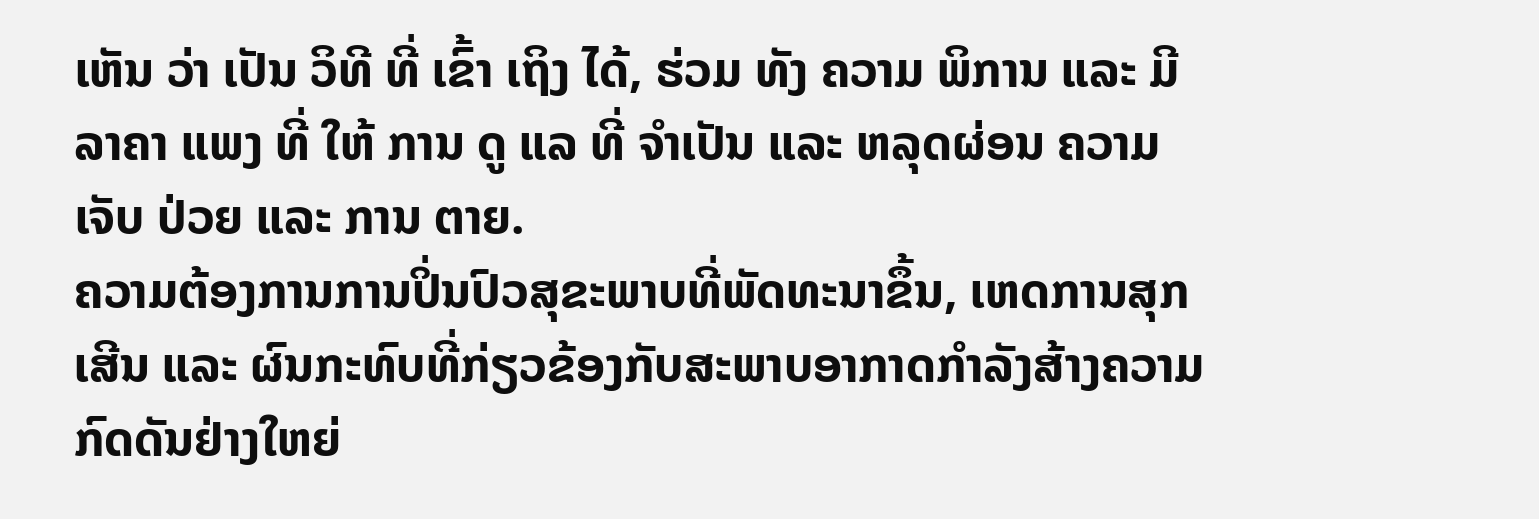ເຫັນ ວ່າ ເປັນ ວິທີ ທີ່ ເຂົ້າ ເຖິງ ໄດ້, ຮ່ວມ ທັງ ຄວາມ ພິການ ແລະ ມີ ລາຄາ ແພງ ທີ່ ໃຫ້ ການ ດູ ແລ ທີ່ ຈໍາເປັນ ແລະ ຫລຸດຜ່ອນ ຄວາມ ເຈັບ ປ່ວຍ ແລະ ການ ຕາຍ.
ຄວາມຕ້ອງການການປິ່ນປົວສຸຂະພາບທີ່ພັດທະນາຂຶ້ນ, ເຫດການສຸກເສີນ ແລະ ຜົນກະທົບທີ່ກ່ຽວຂ້ອງກັບສະພາບອາກາດກໍາລັງສ້າງຄວາມກົດດັນຢ່າງໃຫຍ່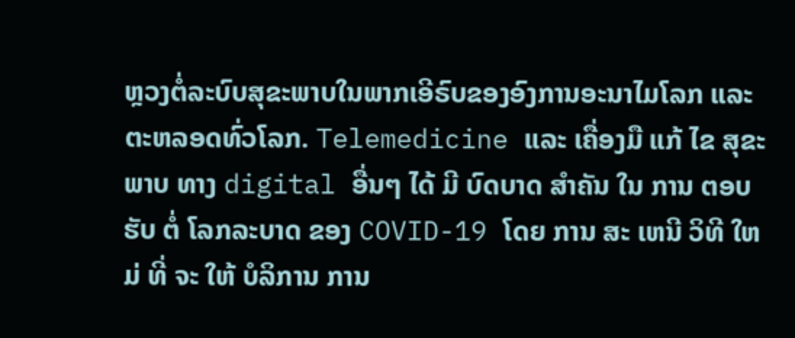ຫຼວງຕໍ່ລະບົບສຸຂະພາບໃນພາກເອີຣົບຂອງອົງການອະນາໄມໂລກ ແລະ ຕະຫລອດທົ່ວໂລກ. Telemedicine ແລະ ເຄື່ອງມື ແກ້ ໄຂ ສຸຂະພາບ ທາງ digital ອື່ນໆ ໄດ້ ມີ ບົດບາດ ສໍາຄັນ ໃນ ການ ຕອບ ຮັບ ຕໍ່ ໂລກລະບາດ ຂອງ COVID-19 ໂດຍ ການ ສະ ເຫນີ ວິທີ ໃຫມ່ ທີ່ ຈະ ໃຫ້ ບໍລິການ ການ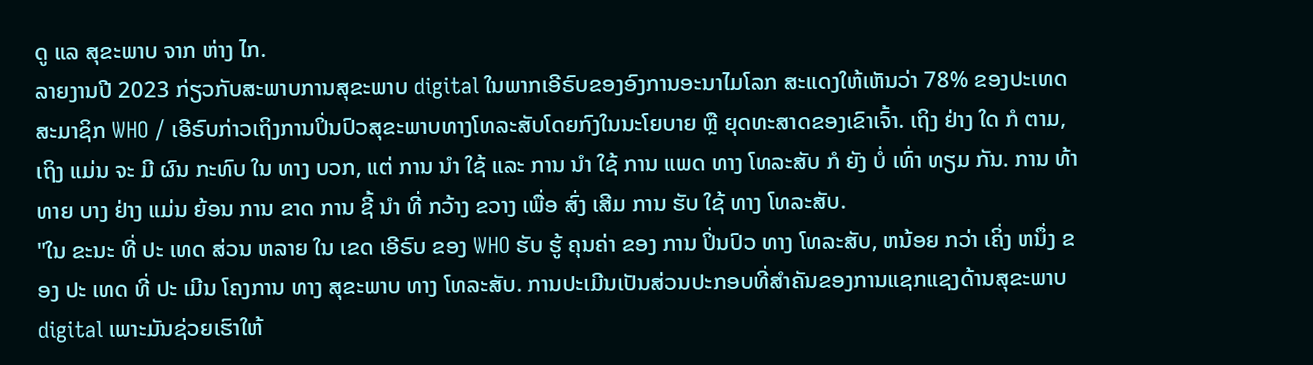ດູ ແລ ສຸຂະພາບ ຈາກ ຫ່າງ ໄກ.
ລາຍງານປີ 2023 ກ່ຽວກັບສະພາບການສຸຂະພາບ digital ໃນພາກເອີຣົບຂອງອົງການອະນາໄມໂລກ ສະແດງໃຫ້ເຫັນວ່າ 78% ຂອງປະເທດສະມາຊິກ WHO / ເອີຣົບກ່າວເຖິງການປິ່ນປົວສຸຂະພາບທາງໂທລະສັບໂດຍກົງໃນນະໂຍບາຍ ຫຼື ຍຸດທະສາດຂອງເຂົາເຈົ້າ. ເຖິງ ຢ່າງ ໃດ ກໍ ຕາມ, ເຖິງ ແມ່ນ ຈະ ມີ ຜົນ ກະທົບ ໃນ ທາງ ບວກ, ແຕ່ ການ ນໍາ ໃຊ້ ແລະ ການ ນໍາ ໃຊ້ ການ ແພດ ທາງ ໂທລະສັບ ກໍ ຍັງ ບໍ່ ເທົ່າ ທຽມ ກັນ. ການ ທ້າ ທາຍ ບາງ ຢ່າງ ແມ່ນ ຍ້ອນ ການ ຂາດ ການ ຊີ້ ນໍາ ທີ່ ກວ້າງ ຂວາງ ເພື່ອ ສົ່ງ ເສີມ ການ ຮັບ ໃຊ້ ທາງ ໂທລະສັບ.
"ໃນ ຂະນະ ທີ່ ປະ ເທດ ສ່ວນ ຫລາຍ ໃນ ເຂດ ເອີຣົບ ຂອງ WHO ຮັບ ຮູ້ ຄຸນຄ່າ ຂອງ ການ ປິ່ນປົວ ທາງ ໂທລະສັບ, ຫນ້ອຍ ກວ່າ ເຄິ່ງ ຫນຶ່ງ ຂອງ ປະ ເທດ ທີ່ ປະ ເມີນ ໂຄງການ ທາງ ສຸຂະພາບ ທາງ ໂທລະສັບ. ການປະເມີນເປັນສ່ວນປະກອບທີ່ສໍາຄັນຂອງການແຊກແຊງດ້ານສຸຂະພາບ digital ເພາະມັນຊ່ວຍເຮົາໃຫ້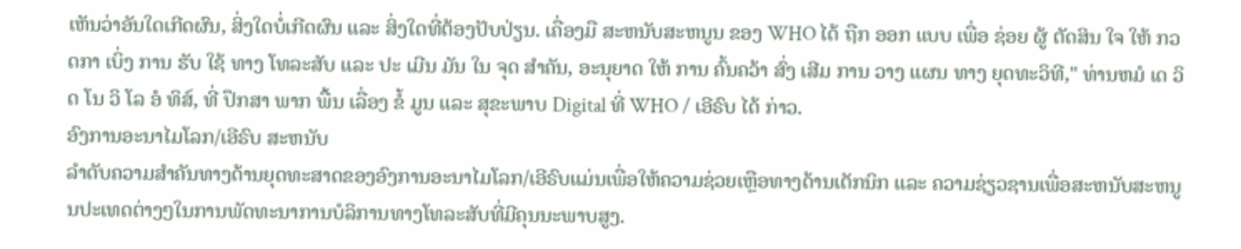ເຫັນວ່າອັນໃດເກີດຜົນ, ສິ່ງໃດບໍ່ເກີດຜົນ ແລະ ສິ່ງໃດທີ່ຕ້ອງປັບປ່ຽນ. ເຄື່ອງມື ສະຫນັບສະຫນູນ ຂອງ WHO ໄດ້ ຖືກ ອອກ ແບບ ເພື່ອ ຊ່ອຍ ຜູ້ ຕັດສິນ ໃຈ ໃຫ້ ກວດກາ ເບິ່ງ ການ ຮັບ ໃຊ້ ທາງ ໂທລະສັບ ແລະ ປະ ເມີນ ມັນ ໃນ ຈຸດ ສໍາຄັນ, ອະນຸຍາດ ໃຫ້ ການ ຄົ້ນຄວ້າ ສົ່ງ ເສີມ ການ ວາງ ແຜນ ທາງ ຍຸດທະວິທີ," ທ່ານຫມໍ ເດ ວິດ ໂນ ວິ ໂລ ອໍ ທິສ໌, ທີ່ ປຶກສາ ພາກ ພື້ນ ເລື່ອງ ຂໍ້ ມູນ ແລະ ສຸຂະພາບ Digital ທີ່ WHO / ເອີຣົບ ໄດ້ ກ່າວ.
ອົງການອະນາໄມໂລກ/ເອີຣົບ ສະຫນັບ
ລໍາດັບຄວາມສໍາຄັນທາງດ້ານຍຸດທະສາດຂອງອົງການອະນາໄມໂລກ/ເອີຣົບແມ່ນເພື່ອໃຫ້ຄວາມຊ່ວຍເຫຼືອທາງດ້ານເຕັກນິກ ແລະ ຄວາມຊ່ຽວຊານເພື່ອສະຫນັບສະຫນູນປະເທດຕ່າງໆໃນການພັດທະນາການບໍລິການທາງໂທລະສັບທີ່ມີຄຸນນະພາບສູງ.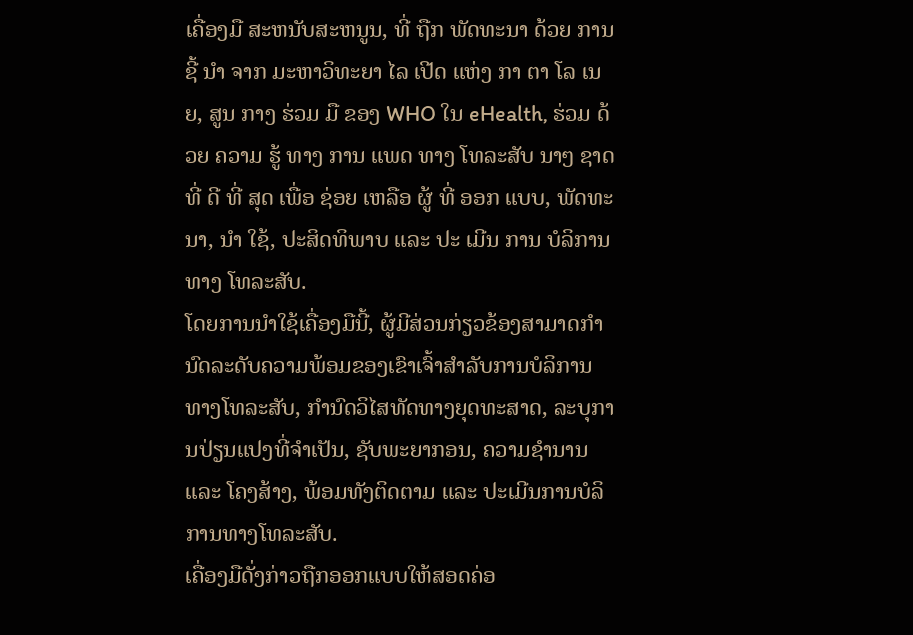ເຄື່ອງມື ສະຫນັບສະຫນູນ, ທີ່ ຖືກ ພັດທະນາ ດ້ວຍ ການ ຊີ້ ນໍາ ຈາກ ມະຫາວິທະຍາ ໄລ ເປີດ ແຫ່ງ ກາ ຕາ ໂລ ເນຍ, ສູນ ກາງ ຮ່ວມ ມື ຂອງ WHO ໃນ eHealth, ຮ່ວມ ດ້ວຍ ຄວາມ ຮູ້ ທາງ ການ ແພດ ທາງ ໂທລະສັບ ນາໆ ຊາດ ທີ່ ດີ ທີ່ ສຸດ ເພື່ອ ຊ່ອຍ ເຫລືອ ຜູ້ ທີ່ ອອກ ແບບ, ພັດທະນາ, ນໍາ ໃຊ້, ປະສິດທິພາບ ແລະ ປະ ເມີນ ການ ບໍລິການ ທາງ ໂທລະສັບ.
ໂດຍການນໍາໃຊ້ເຄື່ອງມືນີ້, ຜູ້ມີສ່ວນກ່ຽວຂ້ອງສາມາດກໍານົດລະດັບຄວາມພ້ອມຂອງເຂົາເຈົ້າສໍາລັບການບໍລິການທາງໂທລະສັບ, ກໍານົດວິໄສທັດທາງຍຸດທະສາດ, ລະບຸການປ່ຽນແປງທີ່ຈໍາເປັນ, ຊັບພະຍາກອນ, ຄວາມຊໍານານ ແລະ ໂຄງສ້າງ, ພ້ອມທັງຕິດຕາມ ແລະ ປະເມີນການບໍລິການທາງໂທລະສັບ.
ເຄື່ອງມືດັ່ງກ່າວຖືກອອກແບບໃຫ້ສອດຄ່ອ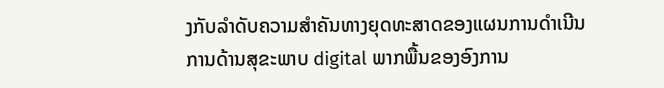ງກັບລໍາດັບຄວາມສໍາຄັນທາງຍຸດທະສາດຂອງແຜນການດໍາເນີນການດ້ານສຸຂະພາບ digital ພາກພື້ນຂອງອົງການ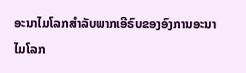ອະນາໄມໂລກສໍາລັບພາກເອີຣົບຂອງອົງການອະນາໄມໂລກ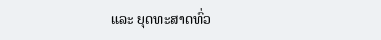ແລະ ຍຸດທະສາດທົ່ວ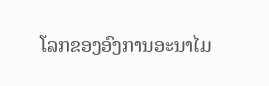ໂລກຂອງອົງການອະນາໄມ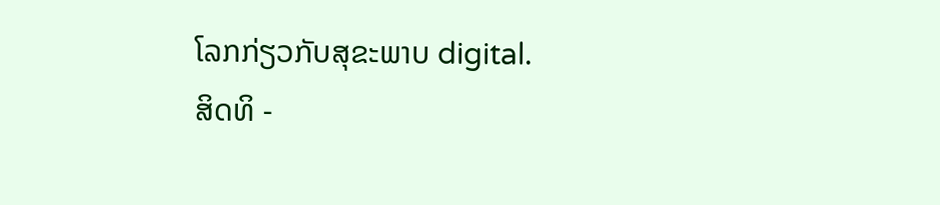ໂລກກ່ຽວກັບສຸຂະພາບ digital.
ສິດທິ -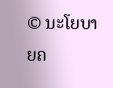© ນະໂຍບາຍຄ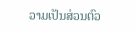ວາມເປັນສ່ວນຕົວ